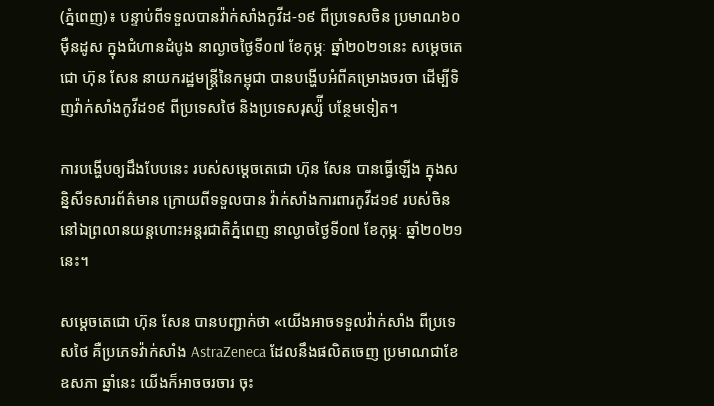(ភ្នំពេញ)៖ បន្ទាប់ពីទទួលបានវ៉ាក់សាំងកូវីដ-១៩ ពីប្រទេសចិន ប្រមាណ៦០ម៉ឺនដូស ក្នុងជំហានដំបូង នាល្ងាចថ្ងៃទី០៧ ខែកុម្ភៈ ឆ្នាំ២០២១នេះ សម្ដេចតេជោ ហ៊ុន សែន នាយករដ្ឋមន្ដ្រីនៃកម្ពុជា បានបង្ហើបអំពីគម្រោងចរចា ដើម្បីទិញវ៉ាក់សាំងកូវីដ១៩ ពីប្រទេសថៃ និងប្រទេសរុស្ស៉ី បន្ថែមទៀត។

ការបង្ហើបឲ្យដឹងបែបនេះ របស់សម្ដេចតេជោ ហ៊ុន សែន បានធ្វើឡើង ក្នុងសន្និសីទសារព័ត៌មាន ក្រោយពីទទួលបាន វ៉ាក់សាំងការពារកូវីដ១៩ របស់ចិន នៅឯព្រលានយន្តហោះអន្តរជាតិភ្នំពេញ នាល្ងាចថ្ងៃទី០៧ ខែកុម្ភៈ ឆ្នាំ២០២១នេះ។

សម្ដេចតេជោ ហ៊ុន សែន បានបញ្ជាក់ថា «យើងអាចទទួលវ៉ាក់សាំង ពីប្រទេសថៃ គឺប្រភេទវ៉ាក់សាំង AstraZeneca ដែលនឹងផលិតចេញ ប្រមាណជាខែឧសភា ឆ្នាំនេះ យើងក៏អាចចរចារ ចុះ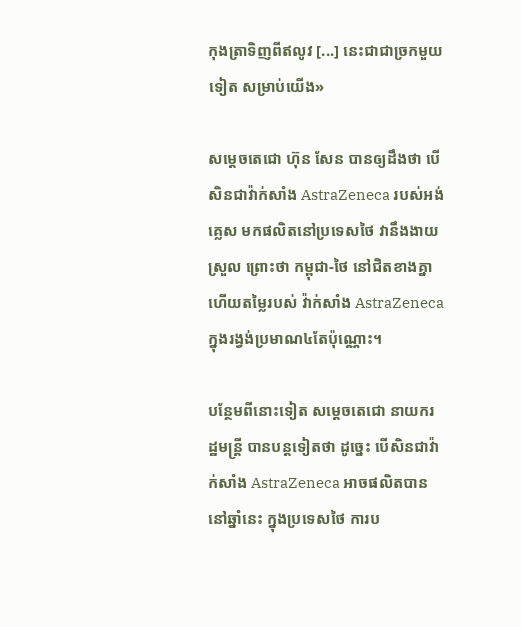កុងត្រាទិញពីឥលូវ [...] នេះជាជាច្រកមួយទៀត សម្រាប់យើង»

សម្ដេចតេជោ ហ៊ុន សែន បានឲ្យដឹងថា បើសិនជាវ៉ាក់សាំង AstraZeneca របស់អង់គ្លេស មកផលិតនៅប្រទេសថៃ វានឹងងាយស្រួល ព្រោះថា កម្ពុជា-ថៃ នៅជិតខាងគ្នា ហើយតម្លៃរបស់ វ៉ាក់សាំង AstraZeneca ក្នុងរង្វង់ប្រមាណ៤តែប៉ុណ្ណោះ។

បន្ថែមពីនោះទៀត សម្ដេចតេជោ នាយករដ្ឋមន្ដ្រី បានបន្ដទៀតថា ដូច្នេះ បើសិនជាវ៉ាក់សាំង AstraZeneca អាចផលិតបាននៅឆ្នាំនេះ ក្នុងប្រទេសថៃ ការប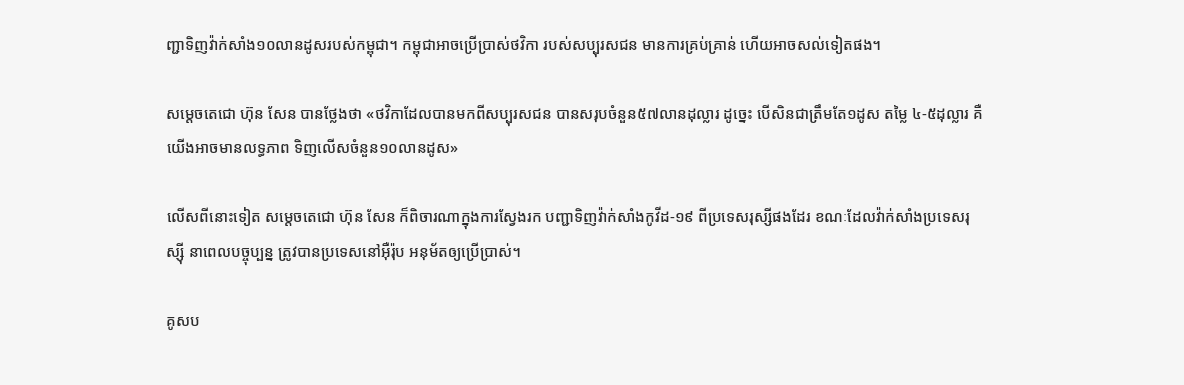ញ្ជាទិញវ៉ាក់សាំង១០លានដូសរបស់កម្ពុជា។ កម្ពុជាអាចប្រើប្រាស់ថវិកា របស់សប្បុរសជន មានការគ្រប់គ្រាន់ ហើយអាចសល់ទៀតផង។

សម្ដេចតេជោ ហ៊ុន សែន បានថ្លែងថា «ថវិកាដែលបានមកពីសប្បុរសជន បានសរុបចំនួន៥៧លានដុល្លារ ដូច្នេះ បើសិនជាត្រឹមតែ១ដូស តម្លៃ ៤-៥ដុល្លារ គឺយើងអាចមានលទ្ធភាព ទិញលើសចំនួន១០លានដូស»

លើសពីនោះទៀត សម្ដេចតេជោ ហ៊ុន សែន ក៏ពិចារណាក្នុងការស្វែងរក បញ្ជាទិញវ៉ាក់សាំងកូវីដ-១៩ ពីប្រទេសរុស្សីផងដែរ ខណៈដែលវ៉ាក់សាំងប្រទេសរុស្ស៊ី នាពេលបច្ចុប្បន្ន ត្រូវបានប្រទេសនៅអ៊ឺរ៉ុប អនុម័តឲ្យប្រើប្រាស់។

គូសប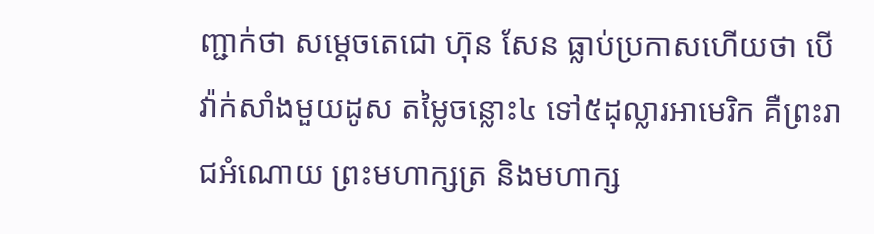ញ្ជាក់ថា សម្ដេចតេជោ ហ៊ុន សែន ធ្លាប់ប្រកាសហើយថា បើវ៉ាក់សាំងមួយដូស តម្លៃចន្លោះ៤ ទៅ៥ដុល្លារអាមេរិក គឺព្រះរាជអំណោយ ព្រះមហាក្សត្រ និងមហាក្ស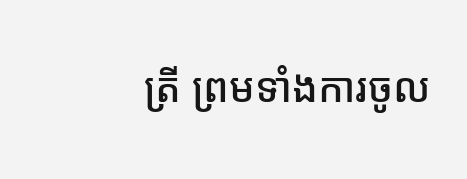ត្រី ព្រមទាំងការចូល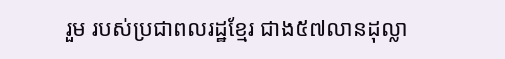រួម របស់ប្រជាពលរដ្ឋខ្មែរ ជាង៥៧លានដុល្លា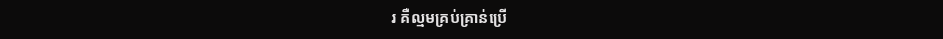រ គឺល្មមគ្រប់គ្រាន់ប្រើ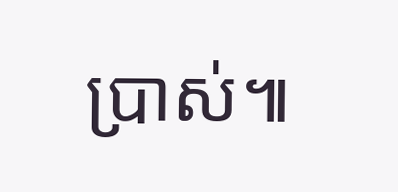ប្រាស់៕